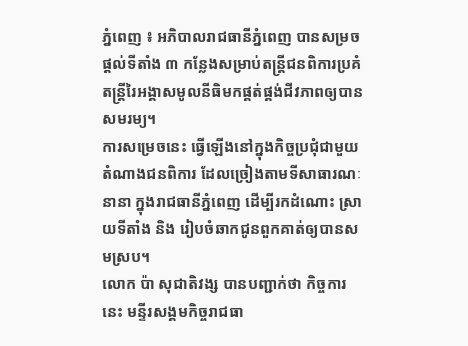ភ្នំពេញ ៖ អភិបាលរាជធានីភ្នំពេញ បានសម្រចផ្តល់ទីតាំង ៣ កន្លែងសម្រាប់តន្ត្រីជនពិការប្រគំតន្ត្រីរៃអង្គាសមូលនីធិមកផ្គត់ផ្គង់ជីវភាពឲ្យបានសមរម្យ។
ការសម្រេចនេះ ធ្វើឡើងនៅក្នុងកិច្ចប្រជុំជាមួយតំណាងជនពិការ ដែលច្រៀងតាមទីសាធារណៈនានា ក្នុងរាជធានីភ្នំពេញ ដើម្បីរកដំណោះ ស្រាយទីតាំង និង រៀបចំឆាកជូនពួកគាត់ឲ្យបានសមស្រប។
លោក ប៉ា សុជាតិវង្ស បានបញ្ជាក់ថា កិច្ចការនេះ មន្ទីរសង្គមកិច្ចរាជធា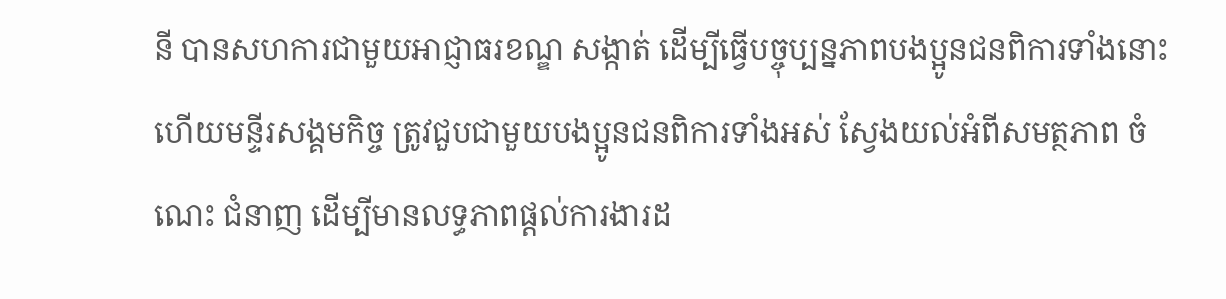នី បានសហការជាមួយអាជ្ញាធរខណ្ឌ សង្កាត់ ដើម្បីធ្វើបច្ចុប្បន្នភាពបងប្អូនជនពិការទាំងនោះ ហើយមន្ទីរសង្គមកិច្ច ត្រូវជួបជាមួយបងប្អូនជនពិការទាំងអស់ ស្វែងយល់អំពីសមត្ថភាព ចំណេះ ជំនាញ ដើម្បីមានលទ្ធភាពផ្តល់ការងារដ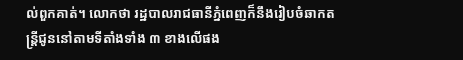ល់ពួកគាត់។ លោកថា រដ្ឋបាលរាជធានីភ្នំពេញក៏នឹងរៀបចំឆាកតន្ត្រីជូននៅតាមទីតាំងទាំង ៣ ខាងលើផង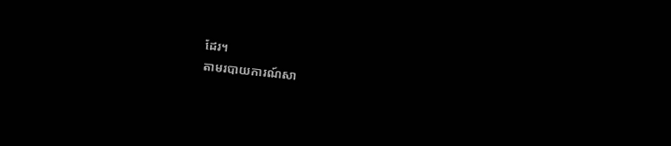ដែរ។
តាមរបាយការណ៍សា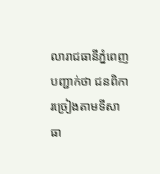លារាជធានីភ្នំពេញ បញ្ជាក់ថា ជនពិការច្រៀងតាមទីសាធា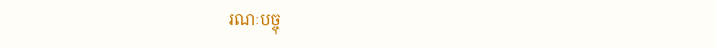រណៈបច្ចុ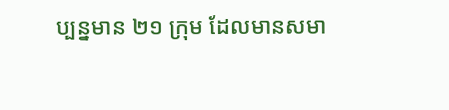ប្បន្នមាន ២១ ក្រុម ដែលមានសមា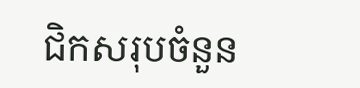ជិកសរុបចំនួន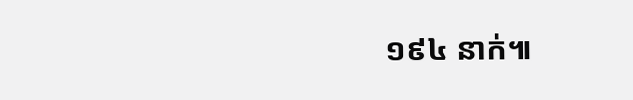១៩៤ នាក់៕